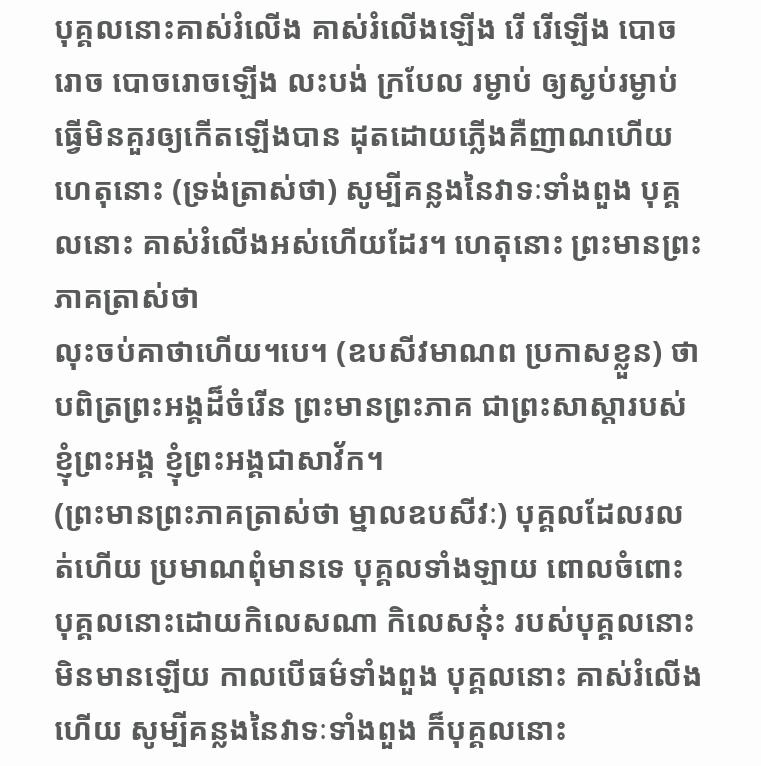បុគ្គលនោះគាស់រំលើង គាស់រំលើងឡើង រើ រើឡើង បោចរោច បោចរោចឡើង លះបង់ ក្របែល រម្ងាប់ ឲ្យស្ងប់រម្ងាប់ ធ្វើមិនគួរឲ្យកើតឡើងបាន ដុតដោយភ្លើងគឺញាណហើយ ហេតុនោះ (ទ្រង់ត្រាស់ថា) សូម្បីគន្លងនៃវាទៈទាំងពួង បុគ្គលនោះ គាស់រំលើងអស់ហើយដែរ។ ហេតុនោះ ព្រះមានព្រះភាគត្រាស់ថា
លុះចប់គាថាហើយ។បេ។ (ឧបសីវមាណព ប្រកាសខ្លួន) ថា បពិត្រព្រះអង្គដ៏ចំរើន ព្រះមានព្រះភាគ ជាព្រះសាស្តារបស់ខ្ញុំព្រះអង្គ ខ្ញុំព្រះអង្គជាសាវ័ក។
(ព្រះមានព្រះភាគត្រាស់ថា ម្នាលឧបសីវៈ) បុគ្គលដែលរលត់ហើយ ប្រមាណពុំមានទេ បុគ្គលទាំងឡាយ ពោលចំពោះបុគ្គលនោះដោយកិលេសណា កិលេសនុ៎ះ របស់បុគ្គលនោះ មិនមានឡើយ កាលបើធម៌ទាំងពួង បុគ្គលនោះ គាស់រំលើងហើយ សូម្បីគន្លងនៃវាទៈទាំងពួង ក៏បុគ្គលនោះ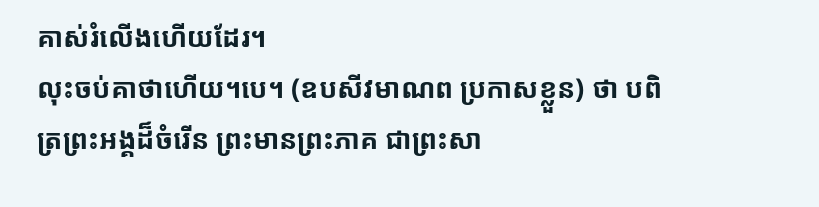គាស់រំលើងហើយដែរ។
លុះចប់គាថាហើយ។បេ។ (ឧបសីវមាណព ប្រកាសខ្លួន) ថា បពិត្រព្រះអង្គដ៏ចំរើន ព្រះមានព្រះភាគ ជាព្រះសា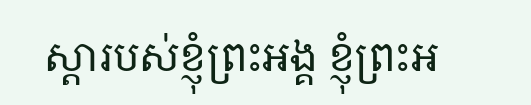ស្តារបស់ខ្ញុំព្រះអង្គ ខ្ញុំព្រះអ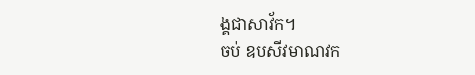ង្គជាសាវ័ក។
ចប់ ឧបសីវមាណវក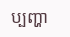ប្បញ្ហា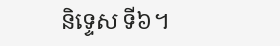និទ្ទេស ទី៦។